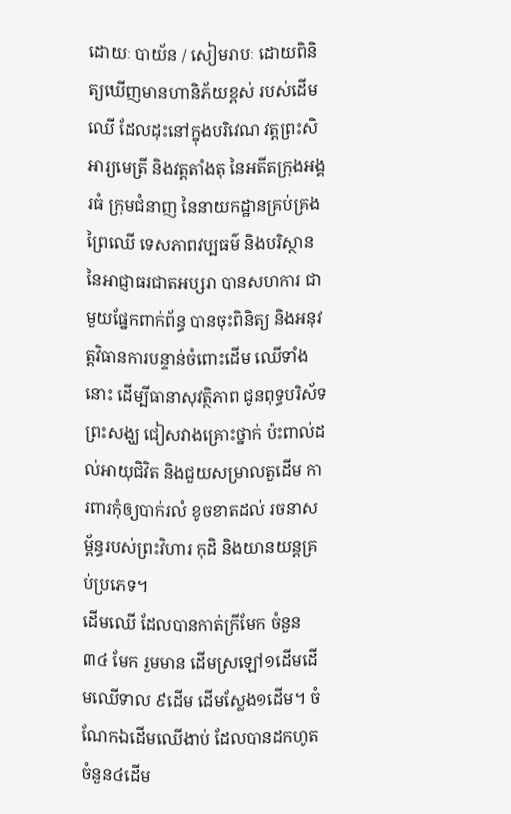ដោយៈ បាយ័ន / សៀមរាបៈ ដោយពិនិត្យឃើញមានហានិភ័យខ្ពស់ របស់ដើមឈើ ដែលដុះនៅក្នុងបរិវេណ វត្តព្រះសិអារ្យមេត្រី និងវត្តតាំងតុ នៃអតីតក្រុងអង្គរធំ ក្រុមជំនាញ នៃនាយកដ្ឋានគ្រប់គ្រងព្រៃឈើ ទេសភាពវប្បធម៌ និងបរិស្ថាន នៃអាជ្ញាធរជាតអប្សរា បានសហការ ជាមួយផ្នែកពាក់ព័ន្ធ បានចុះពិនិត្យ និងអនុវត្តវិធានការបន្ទាន់ចំពោះដើម ឈើទាំងនោះ ដើម្បីធានាសុវត្ថិភាព ជូនពុទ្ធបរិស័ទ ព្រះសង្ឃ ជៀសវាងគ្រោះថ្នាក់ ប៉ះពាល់ដល់អាយុជិវិត និងជួយសម្រាលតួដើម ការពារកុំឲ្យបាក់រលំ ខូចខាតដល់ រចនាសម្ព័ន្ធរបស់ព្រះវិហារ កុដិ និងយានយន្តគ្រប់ប្រភេទ។
ដើមឈើ ដែលបានកាត់ក្រីមែក ចំនួន ៣៤ មែក រួមមាន ដើមស្រឡៅ១ដើមដើមឈើទាល ៩ដើម ដើមស្លែង១ដើម។ ចំណែកឯដើមឈើងាប់ ដែលបានដកហូត ចំនួន៤ដើម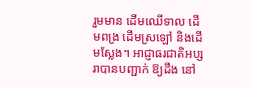រួមមាន ដើមឈើទាល ដើមពង្រ ដើមស្រឡៅ និងដើមស្លែង។ អាជ្ញាធរជាតិអប្សរាបានបញ្ជាក់ ឱ្យដឹង នៅ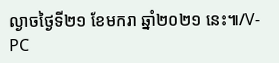ល្ងាចថ្ងៃទី២១ ខែមករា ឆ្នាំ២០២១ នេះ៕/V-PC